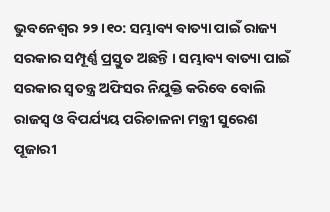ଭୁବନେଶ୍ବର ୨୨।୧୦: ସମ୍ଭାବ୍ୟ ବାତ୍ୟା ପାଇଁ ରାଜ୍ୟ ସରକାର ସମ୍ପୂର୍ଣ୍ଣ ପ୍ରସ୍ତୁତ ଅଛନ୍ତି । ସମ୍ଭାବ୍ୟ ବାତ୍ୟା ପାଇଁ ସରକାର ସ୍ଵତନ୍ତ୍ର ଅଫିସର ନିଯୁକ୍ତି କରିବେ ବୋଲି ରାଜସ୍ବ ଓ ବିପର୍ଯ୍ୟୟ ପରିଚାଳନା ମନ୍ତ୍ରୀ ସୁରେଶ ପୂଜାରୀ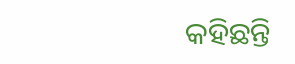କହିଛନ୍ତି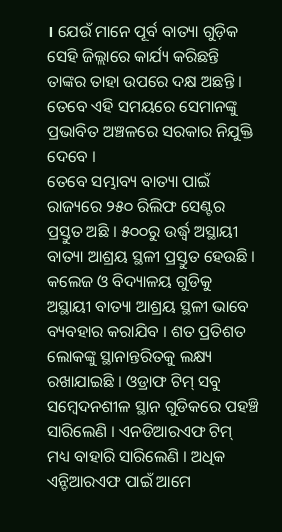। ଯେଉଁ ମାନେ ପୂର୍ବ ବାତ୍ୟା ଗୁଡ଼ିକ ସେହି ଜିଲ୍ଲାରେ କାର୍ଯ୍ୟ କରିଛନ୍ତି ତାଙ୍କର ତାହା ଉପରେ ଦକ୍ଷ ଅଛନ୍ତି । ତେବେ ଏହି ସମୟରେ ସେମାନଙ୍କୁ ପ୍ରଭାବିତ ଅଞ୍ଚଳରେ ସରକାର ନିଯୁକ୍ତି ଦେବେ ।
ତେବେ ସମ୍ଭାବ୍ୟ ବାତ୍ୟା ପାଇଁ ରାଜ୍ୟରେ ୨୫୦ ରିଲିଫ ସେଣ୍ଟର ପ୍ରସ୍ତୁତ ଅଛି । ୫୦୦ରୁ ଉର୍ଦ୍ଧ୍ୱ ଅସ୍ଥାୟୀ ବାତ୍ୟା ଆଶ୍ରୟ ସ୍ଥଳୀ ପ୍ରସ୍ତୁତ ହେଉଛି । କଲେଜ ଓ ବିଦ୍ୟାଳୟ ଗୁଡିକୁ ଅସ୍ଥାୟୀ ବାତ୍ୟା ଆଶ୍ରୟ ସ୍ଥଳୀ ଭାବେ ବ୍ୟବହାର କରାଯିବ । ଶତ ପ୍ରତିଶତ ଲୋକଙ୍କୁ ସ୍ଥାନାନ୍ତରିତକୁ ଲକ୍ଷ୍ୟ ରଖାଯାଇଛି । ଓଡ୍ରାଫ ଟିମ୍ ସବୁ ସମ୍ବେଦନଶୀଳ ସ୍ଥାନ ଗୁଡିକରେ ପହଞ୍ଚି ସାରିଲେଣି । ଏନଡିଆରଏଫ ଟିମ୍ ମଧ୍ୟ ବାହାରି ସାରିଲେଣି । ଅଧିକ ଏନ୍ଡିଆରଏଫ ପାଇଁ ଆମେ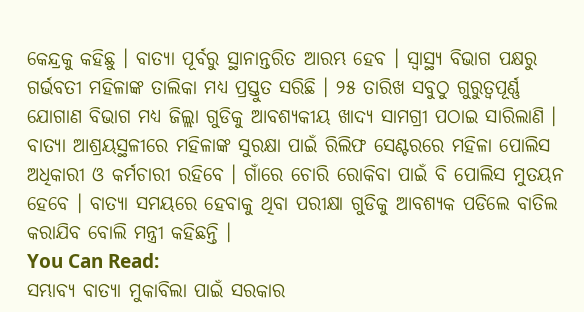କେନ୍ଦ୍ରକୁ କହିଛୁ । ବାତ୍ୟା ପୂର୍ବରୁ ସ୍ଥାନାନ୍ତରିତ ଆରମ୍ଭ ହେବ । ସ୍ୱାସ୍ଥ୍ୟ ବିଭାଗ ପକ୍ଷରୁ ଗର୍ଭବତୀ ମହିଳାଙ୍କ ତାଲିକା ମଧ୍ୟ ପ୍ରସ୍ତୁତ ସରିଛି । ୨୫ ତାରିଖ ସବୁଠୁ ଗୁରୁତ୍ବପୂର୍ଣ୍ଣ ଯୋଗାଣ ବିଭାଗ ମଧ୍ୟ ଜିଲ୍ଲା ଗୁଡିକୁ ଆବଶ୍ୟକୀୟ ଖାଦ୍ୟ ସାମଗ୍ରୀ ପଠାଇ ସାରିଲାଣି । ବାତ୍ୟା ଆଶ୍ରୟସ୍ଥଳୀରେ ମହିଳାଙ୍କ ସୁରକ୍ଷା ପାଇଁ ରିଲିଫ ସେଣ୍ଟରରେ ମହିଳା ପୋଲିସ ଅଧିକାରୀ ଓ କର୍ମଚାରୀ ରହିବେ । ଗାଁରେ ଚୋରି ରୋକିବା ପାଇଁ ବି ପୋଲିସ ମୁତୟନ ହେବେ । ବାତ୍ୟା ସମୟରେ ହେବାକୁ ଥିବା ପରୀକ୍ଷା ଗୁଡିକୁ ଆବଶ୍ୟକ ପଡିଲେ ବାତିଲ କରାଯିବ ବୋଲି ମନ୍ତ୍ରୀ କହିଛନ୍ତି ।
You Can Read:
ସମ୍ଭାବ୍ୟ ବାତ୍ୟା ମୁକାବିଲା ପାଇଁ ସରକାର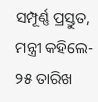ସମ୍ପୂର୍ଣ୍ଣ ପ୍ରସ୍ତୁତ, ମନ୍ତ୍ରୀ କହିଲେ- ୨୫ ତାରିଖ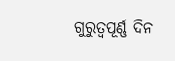ଗୁରୁତ୍ବପୂର୍ଣ୍ଣ ଦିନ